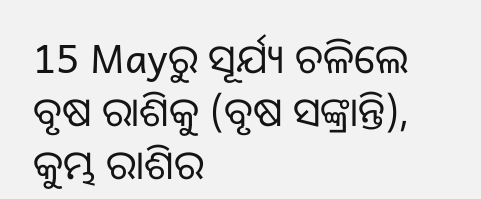15 Mayରୁ ସୂର୍ଯ୍ୟ ଚଳିଲେ ବୃଷ ରାଶିକୁ (ବୃଷ ସଙ୍କ୍ରାନ୍ତି), କୁମ୍ଭ ରାଶିର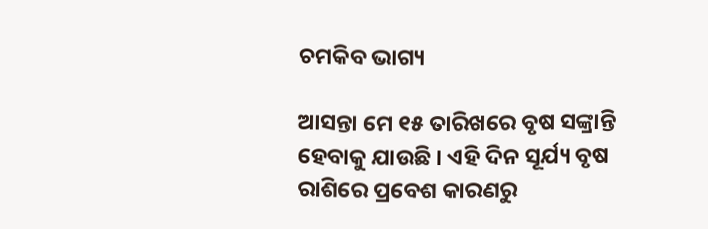ଚମକିବ ଭାଗ୍ୟ

ଆସନ୍ତା ମେ ୧୫ ତାରିଖରେ ବୃଷ ସଙ୍କ୍ରାନ୍ତି ହେବାକୁ ଯାଉଛି । ଏହି ଦିନ ସୂର୍ଯ୍ୟ ବୃଷ ରାଶିରେ ପ୍ରବେଶ କାରଣରୁ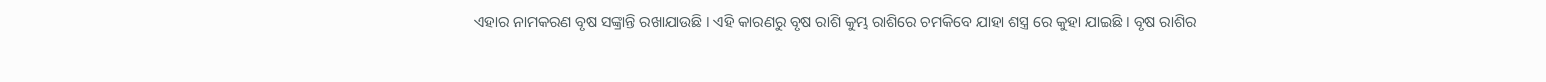ଏହାର ନାମକରଣ ବୃଷ ସଙ୍କ୍ରାନ୍ତି ରଖାଯାଉଛି । ଏହି କାରଣରୁ ବୃଷ ରାଶି କୁମ୍ଭ ରାଶିରେ ଚମକିବେ ଯାହା ଶସ୍ତ୍ର ରେ କୁହା ଯାଇଛି । ବୃଷ ରାଶିର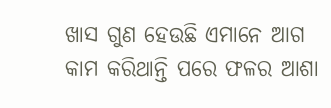ଖାସ ଗୁଣ ହେଉଛି ଏମାନେ ଆଗ କାମ କରିଥାନ୍ତି ପରେ ଫଳର ଆଶା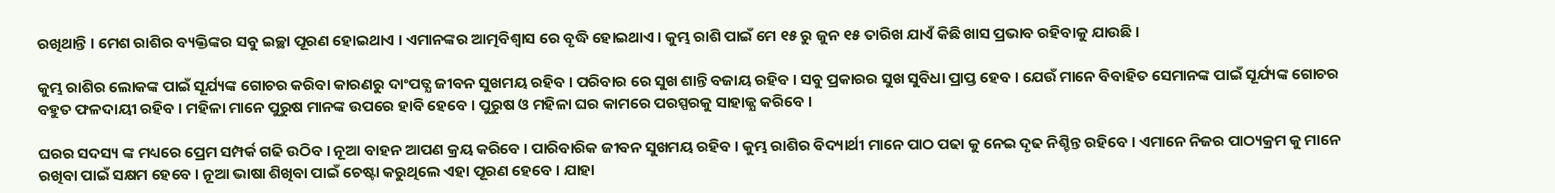ରଖିଥାନ୍ତି । ମେଶ ରାଶିର ବ୍ୟକ୍ତିଙ୍କର ସବୁ ଇଚ୍ଛା ପୂରଣ ହୋଇଥାଏ । ଏମାନଙ୍କର ଆତ୍ମବିଶ୍ଵାସ ରେ ବୃଦ୍ଧି ହୋଇଥାଏ । କୁମ୍ଭ ରାଶି ପାଇଁ ମେ ୧୫ ରୁ ଜୁନ ୧୫ ତାରିଖ ଯାଏଁ କିଛି ଖାସ ପ୍ରଭାବ ରହିବାକୁ ଯାଉଛି ।

କୁମ୍ଭ ରାଶିର ଲୋକଙ୍କ ପାଇଁ ସୂର୍ଯ୍ୟଙ୍କ ଗୋଚର କରିବା କାରଣରୁ ଦାଂପତ୍ଯ ଜୀବନ ସୁଖମୟ ରହିବ । ପରିବାର ରେ ସୁଖ ଶାନ୍ତି ବଜାୟ ରହିବ । ସବୁ ପ୍ରକାରର ସୁଖ ସୁବିଧା ପ୍ରାପ୍ତ ହେବ । ଯେଉଁ ମାନେ ବିବାହିତ ସେମାନଙ୍କ ପାଇଁ ସୂର୍ଯ୍ୟଙ୍କ ଗୋଚର ବହୁତ ଫଳଦାୟୀ ରହିବ । ମହିଳା ମାନେ ପୁରୁଷ ମାନଙ୍କ ଉପରେ ହାବି ହେବେ । ପୁରୁଷ ଓ ମହିଳା ଘର କାମରେ ପରସ୍ପରକୁ ସାହାଜ୍ଯ କରିବେ ।

ଘରର ସଦସ୍ୟ ଙ୍କ ମଧ୍ୟରେ ପ୍ରେମ ସମ୍ପର୍କ ଗଢି ଉଠିବ । ନୂଆ ବାହନ ଆପଣ କ୍ରୟ କରିବେ । ପାରିବାରିକ ଜୀବନ ସୁଖମୟ ରହିବ । କୁମ୍ଭ ରାଶିର ବିଦ୍ୟାର୍ଥୀ ମାନେ ପାଠ ପଢା କୁ ନେଇ ଦୃଢ ନିଶ୍ଚିନ୍ତ ରହିବେ । ଏମାନେ ନିଜର ପାଠ୍ୟକ୍ରମ କୁ ମାନେ ରଖିବା ପାଇଁ ସକ୍ଷମ ହେବେ । ନୂଆ ଭାଷା ଶିଖିବା ପାଇଁ ଚେଷ୍ଟା କରୁଥିଲେ ଏହା ପୂରଣ ହେବେ । ଯାହା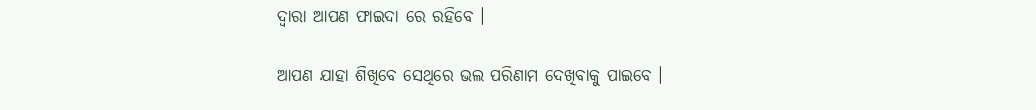ଦ୍ଵାରା ଆପଣ ଫାଇଦା ରେ ରହିବେ ।

ଆପଣ ଯାହା ଶିଖିବେ ସେଥିରେ ଭଲ ପରିଣାମ ଦେଖିବାକୁ ପାଇବେ ।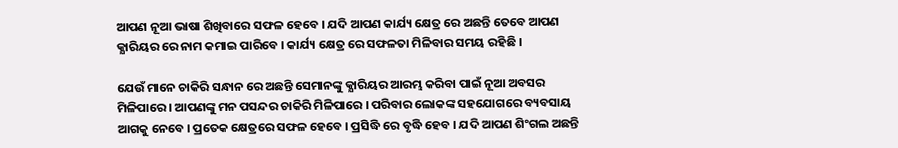ଆପଣ ନୂଆ ଭାଷା ଶିଖିବାରେ ସଫଳ ହେବେ । ଯଦି ଆପଣ କାର୍ଯ୍ୟ କ୍ଷେତ୍ର ରେ ଅଛନ୍ତି ତେବେ ଆପଣ କ୍ଯାରିୟର ରେ ନାମ କମାଇ ପାରିବେ । କାର୍ଯ୍ୟ କ୍ଷେତ୍ର ରେ ସଫଳତା ମିଳିବାର ସମୟ ରହିଛି ।

ଯେଉଁ ମାନେ ଚାକିରି ସନ୍ଧାନ ରେ ଅଛନ୍ତି ସେମାନଙ୍କୁ କ୍ଯାରିୟର ଆରମ୍ଭ କରିବା ପାଇଁ ନୂଆ ଅବସର ମିଳିପାରେ । ଆପଣଙ୍କୁ ମନ ପସନ୍ଦର ଚାକିରି ମିଳିପାରେ । ପରିବାର ଲୋକଙ୍କ ସହଯୋଗରେ ବ୍ୟବସାୟ ଆଗକୁ ନେବେ । ପ୍ରତେକ କ୍ଷେତ୍ରରେ ସଫଳ ହେବେ । ପ୍ରସିଦ୍ଧି ରେ ବୃଦ୍ଧି ହେବ । ଯଦି ଆପଣ ଶିଂଗଲ ଅଛନ୍ତି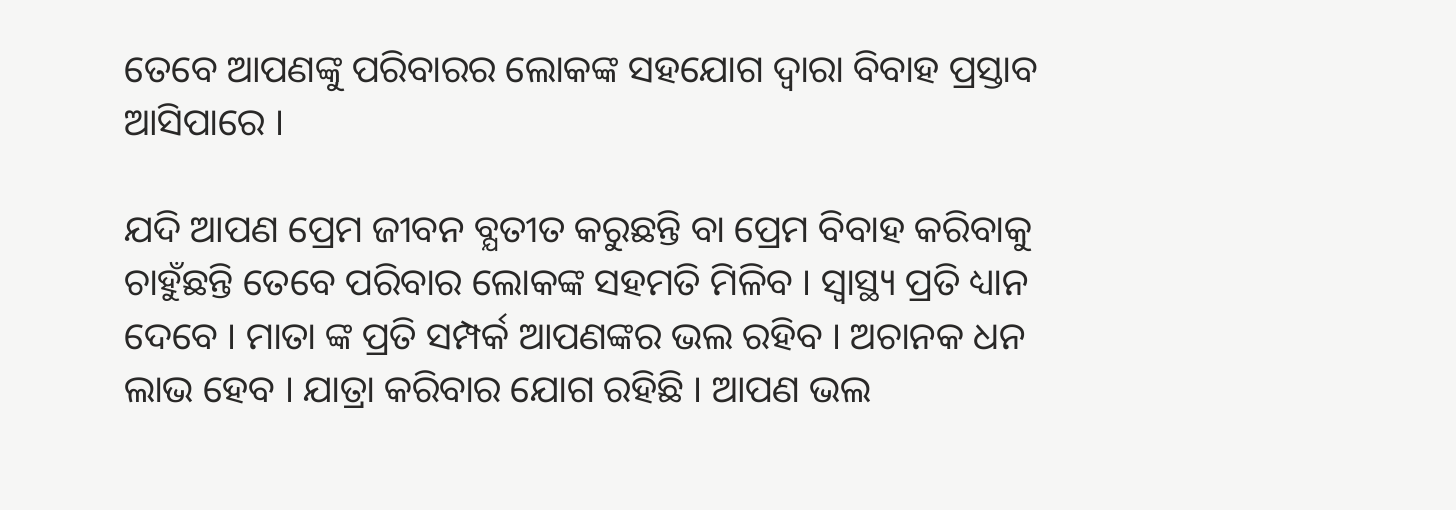ତେବେ ଆପଣଙ୍କୁ ପରିବାରର ଲୋକଙ୍କ ସହଯୋଗ ଦ୍ଵାରା ବିବାହ ପ୍ରସ୍ତାବ ଆସିପାରେ ।

ଯଦି ଆପଣ ପ୍ରେମ ଜୀବନ ବ୍ଯତୀତ କରୁଛନ୍ତି ବା ପ୍ରେମ ବିବାହ କରିବାକୁ ଚାହୁଁଛନ୍ତି ତେବେ ପରିବାର ଲୋକଙ୍କ ସହମତି ମିଳିବ । ସ୍ୱାସ୍ଥ୍ୟ ପ୍ରତି ଧ୍ୟାନ ଦେବେ । ମାତା ଙ୍କ ପ୍ରତି ସମ୍ପର୍କ ଆପଣଙ୍କର ଭଲ ରହିବ । ଅଚାନକ ଧନ ଲାଭ ହେବ । ଯାତ୍ରା କରିବାର ଯୋଗ ରହିଛି । ଆପଣ ଭଲ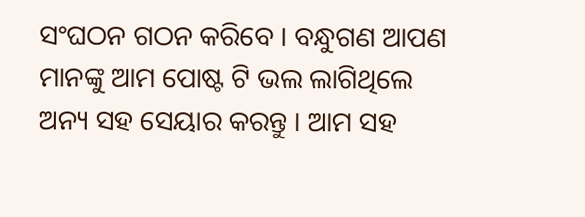ସଂଘଠନ ଗଠନ କରିବେ । ବନ୍ଧୁଗଣ ଆପଣ ମାନଙ୍କୁ ଆମ ପୋଷ୍ଟ ଟି ଭଲ ଲାଗିଥିଲେ ଅନ୍ୟ ସହ ସେୟାର କରନ୍ତୁ । ଆମ ସହ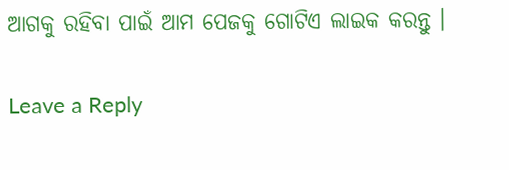ଆଗକୁ ରହିବା ପାଇଁ ଆମ ପେଜକୁ ଗୋଟିଏ ଲାଇକ କରନ୍ତୁ ।

Leave a Reply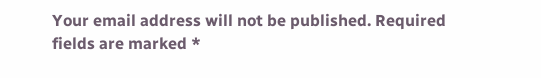Your email address will not be published. Required fields are marked *